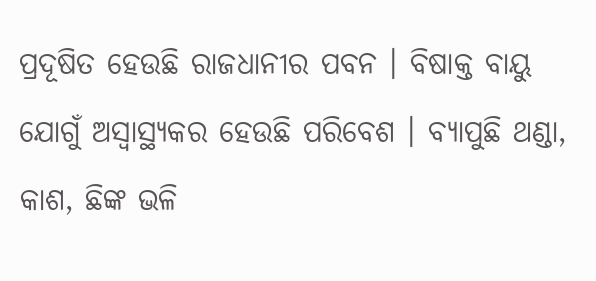ପ୍ରଦୂଷିତ ହେଉଛି ରାଜଧାନୀର ପବନ । ବିଷାକ୍ତ ବାୟୁ ଯୋଗୁଁ ଅସ୍ୱାସ୍ଥ୍ୟକର ହେଉଛି ପରିବେଶ । ବ୍ୟାପୁଛି ଥଣ୍ଡା, କାଶ, ଛିଙ୍କ ଭଳି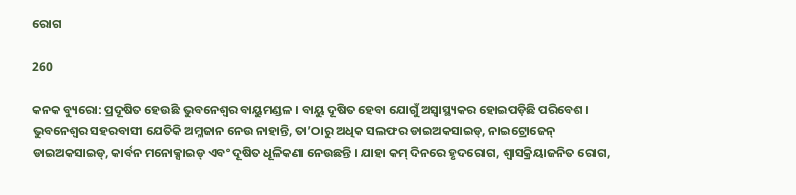ରୋଗ

260

କନକ ବ୍ୟୁରୋ: ପ୍ରଦୂଷିତ ହେଉଛି ଭୁବନେଶ୍ୱର ବାୟୁମଣ୍ଡଳ । ବାୟୁ ଦୂଷିତ ହେବା ଯୋଗୁଁ ଅସ୍ୱାସ୍ଥ୍ୟକର ହୋଇପଡ଼ିଛି ପରିବେଶ । ଭୁବନେଶ୍ୱର ସହରବାସୀ ଯେତିକି ଅମ୍ଳଜାନ ନେଉ ନାହାନ୍ତି, ତା’ଠାରୁ ଅଧିକ ସଲଫର ଡାଇଅକସାଇଡ୍, ନାଇଟ୍ରୋଜେନ୍ ଡାଇଅକସାଇଡ୍, କାର୍ବନ ମନୋକ୍ସାଇଡ୍ ଏବଂ ଦୂଷିତ ଧୂଳିକଣା ନେଉଛନ୍ତି । ଯାହା କମ୍ ଦିନରେ ହୃଦରୋଗ, ଶ୍ୱାସକ୍ରିୟାଜନିତ ରୋଗ,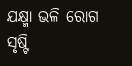ଯକ୍ଷ୍ମା ଭଳି ରୋଗ ସୃଷ୍ଟି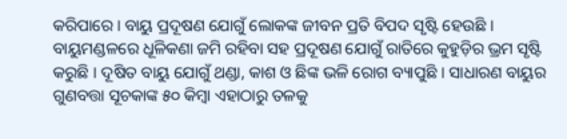କରିପାରେ । ବାୟୁ ପ୍ରଦୂଷଣ ଯୋଗୁଁ ଲୋକଙ୍କ ଜୀବନ ପ୍ରତି ବିପଦ ସୃଷ୍ଟି ହେଉଛି । ବାୟୁମଣ୍ଡଳରେ ଧୂଳିକଣା ଜମି ରହିବା ସହ ପ୍ରଦୂଷଣ ଯୋଗୁଁ ରାତିରେ କୁହୁଡ଼ିର ଭ୍ରମ ସୃଷ୍ଟି କରୁଛି । ଦୂଷିତ ବାୟୁ ଯୋଗୁଁ ଥଣ୍ଡା, କାଶ ଓ ଛିଙ୍କ ଭଳି ରୋଗ ବ୍ୟାପୁଛି । ସାଧାରଣ ବାୟୁର ଗୁଣବତ୍ତା ସୂଚକାଙ୍କ ୫୦ କିମ୍ବା ଏହାଠାରୁ ତଳକୁ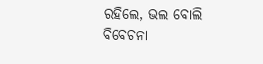ରହିଲେ, ଭଲ ବୋଲି ବିବେଚନା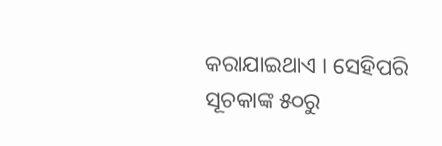କରାଯାଇଥାଏ । ସେହିପରି ସୂଚକାଙ୍କ ୫୦ରୁ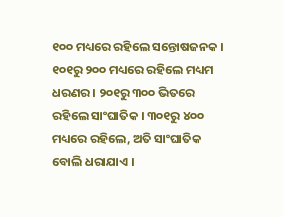୧୦୦ ମଧ୍ୟରେ ରହିଲେ ସନ୍ତୋଷଜନକ । ୧୦୧ରୁ ୨୦୦ ମଧ୍ୟରେ ରହିଲେ ମଧ୍ୟମ ଧରଣର । ୨୦୧ରୁ ୩୦୦ ଭିତରେ ରହିଲେ ସାଂଘାତିକ । ୩୦୧ରୁ ୪୦୦ ମଧ୍ୟରେ ରହିଲେ, ଅତି ସାଂଘାତିକ ବୋଲି ଧରାଯାଏ ।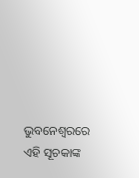ଭୁବନେଶ୍ୱରରେ ଏହି ସୂଚକାଙ୍କ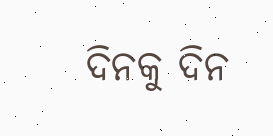ଦିନକୁ ଦିନ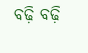ବଢ଼ି ବଢ଼ି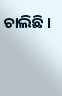ଚାଲିଛି ।